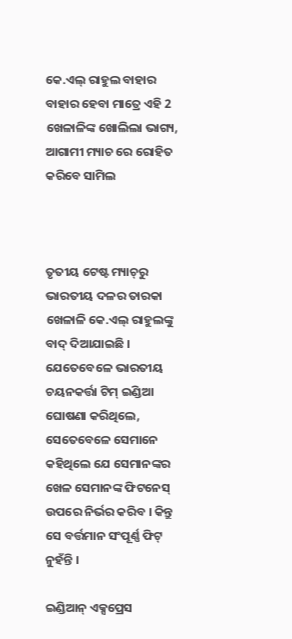କେ.ଏଲ୍ ରାହୁଲ ବାହାର ବାହାର ହେବା ମାତ୍ରେ ଏହି 2 ଖେଳାଳିଙ୍କ ଖୋଲିଲା ଭାଗ୍ୟ, ଆଗାମୀ ମ୍ୟାଚ ରେ ରୋହିତ କରିବେ ସାମିଲ



ତୃତୀୟ ଟେଷ୍ଟ ମ୍ୟାଚ୍‌ରୁ ଭାରତୀୟ ଦଳର ତାରକା ଖେଳାଳି କେ.ଏଲ୍ ରାହୁଲଙ୍କୁ ବାଦ୍ ଦିଆଯାଇଛି । ଯେତେବେଳେ ଭାରତୀୟ ଚୟନକର୍ତ୍ତା ଟିମ୍ ଇଣ୍ଡିଆ ଘୋଷଣା କରିଥିଲେ, ସେତେବେଳେ ସେମାନେ କହିଥିଲେ ଯେ ସେମାନଙ୍କର ଖେଳ ସେମାନଙ୍କ ଫିଟନେସ୍ ଉପରେ ନିର୍ଭର କରିବ । କିନ୍ତୁ ସେ ବର୍ତ୍ତମାନ ସଂପୂର୍ଣ୍ଣ ଫିଟ୍ ନୁହଁନ୍ତି ।

ଇଣ୍ଡିଆନ୍ ଏକ୍ସପ୍ରେସ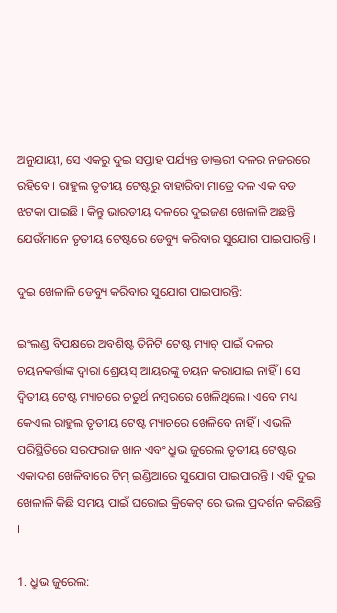ଅନୁଯାୟୀ, ସେ ଏକରୁ ଦୁଇ ସପ୍ତାହ ପର୍ଯ୍ୟନ୍ତ ଡାକ୍ତରୀ ଦଳର ନଜରରେ ରହିବେ । ରାହୁଲ ତୃତୀୟ ଟେଷ୍ଟରୁ ବାହାରିବା ମାତ୍ରେ ଦଳ ଏକ ବଡ ଝଟକା ପାଇଛି । କିନ୍ତୁ ଭାରତୀୟ ଦଳରେ ଦୁଇଜଣ ଖେଳାଳି ଅଛନ୍ତି ଯେଉଁମାନେ ତୃତୀୟ ଟେଷ୍ଟରେ ଡେବ୍ୟୁ କରିବାର ସୁଯୋଗ ପାଇପାରନ୍ତି ।

ଦୁଇ ଖେଳାଳି ଡେବ୍ୟୁ କରିବାର ସୁଯୋଗ ପାଇପାରନ୍ତି:

ଇଂଲଣ୍ଡ ବିପକ୍ଷରେ ଅବଶିଷ୍ଟ ତିନିଟି ଟେଷ୍ଟ ମ୍ୟାଚ୍ ପାଇଁ ଦଳର ଚୟନକର୍ତ୍ତାଙ୍କ ଦ୍ୱାରା ଶ୍ରେୟସ୍ ଆୟରଙ୍କୁ ଚୟନ କରାଯାଇ ନାହିଁ । ସେ ଦ୍ୱିତୀୟ ଟେଷ୍ଟ ମ୍ୟାଚରେ ଚତୁର୍ଥ ନମ୍ବରରେ ଖେଳିଥିଲେ। ଏବେ ମଧ୍ୟ କେଏଲ ରାହୁଲ ତୃତୀୟ ଟେଷ୍ଟ ମ୍ୟାଚରେ ଖେଳିବେ ନାହିଁ । ଏଭଳି ପରିସ୍ଥିତିରେ ସରଫରାଜ ଖାନ ଏବଂ ଧ୍ରୁଭ ଜୁରେଲ ତୃତୀୟ ଟେଷ୍ଟର ଏକାଦଶ ଖେଳିବାରେ ଟିମ୍ ଇଣ୍ଡିଆରେ ସୁଯୋଗ ପାଇପାରନ୍ତି । ଏହି ଦୁଇ ଖେଳାଳି କିଛି ସମୟ ପାଇଁ ଘରୋଇ କ୍ରିକେଟ୍ ରେ ଭଲ ପ୍ରଦର୍ଶନ କରିଛନ୍ତି ।

1. ଧ୍ରୁଭ ଜୁରେଲ: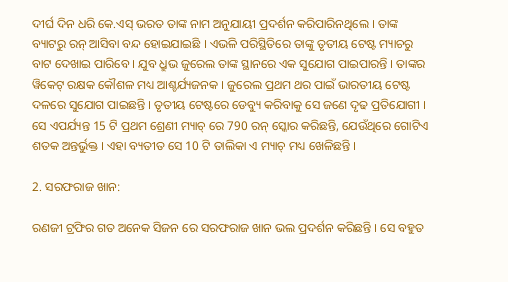ଦୀର୍ଘ ଦିନ ଧରି କେ.ଏସ୍ ଭରତ ତାଙ୍କ ନାମ ଅନୁଯାୟୀ ପ୍ରଦର୍ଶନ କରିପାରିନଥିଲେ । ତାଙ୍କ ବ୍ୟାଟରୁ ରନ୍ ଆସିବା ବନ୍ଦ ହୋଇଯାଇଛି । ଏଭଳି ପରିସ୍ଥିତିରେ ତାଙ୍କୁ ତୃତୀୟ ଟେଷ୍ଟ ମ୍ୟାଚରୁ ବାଟ ଦେଖାଇ ପାରିବେ । ଯୁବ ଧ୍ରୁଭ ଜୁରେଲ ତାଙ୍କ ସ୍ଥାନରେ ଏକ ସୁଯୋଗ ପାଇପାରନ୍ତି । ତାଙ୍କର ୱିକେଟ୍ ରକ୍ଷକ କୌଶଳ ମଧ୍ୟ ଆଶ୍ଚର୍ଯ୍ୟଜନକ । ଜୁରେଲ ପ୍ରଥମ ଥର ପାଇଁ ଭାରତୀୟ ଟେଷ୍ଟ ଦଳରେ ସୁଯୋଗ ପାଇଛନ୍ତି । ତୃତୀୟ ଟେଷ୍ଟରେ ଡେବ୍ୟୁ କରିବାକୁ ସେ ଜଣେ ଦୃଢ ପ୍ରତିଯୋଗୀ । ସେ ଏପର୍ଯ୍ୟନ୍ତ 15 ଟି ପ୍ରଥମ ଶ୍ରେଣୀ ମ୍ୟାଚ୍ ରେ 790 ରନ୍ ସ୍କୋର କରିଛନ୍ତି, ଯେଉଁଥିରେ ଗୋଟିଏ ଶତକ ଅନ୍ତର୍ଭୁକ୍ତ । ଏହା ବ୍ୟତୀତ ସେ 10 ଟି ତାଲିକା ଏ ମ୍ୟାଚ୍ ମଧ୍ୟ ଖେଳିଛନ୍ତି ।

2. ସରଫରାଜ ଖାନ:

ରଣଜୀ ଟ୍ରଫିର ଗତ ଅନେକ ସିଜନ ରେ ସରଫରାଜ ଖାନ ଭଲ ପ୍ରଦର୍ଶନ କରିଛନ୍ତି । ସେ ବହୁତ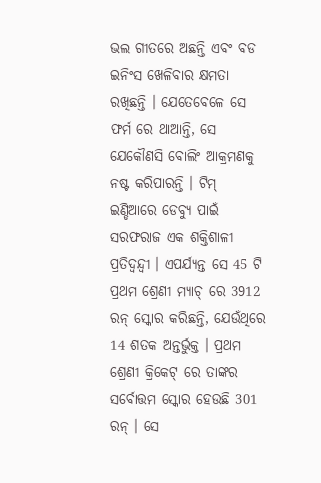ଭଲ ଗୀତରେ ଅଛନ୍ତି ଏବଂ ବଡ ଇନିଂସ ଖେଳିବାର କ୍ଷମତା ରଖିଛନ୍ତି । ଯେତେବେଳେ ସେ ଫର୍ମ ରେ ଥାଆନ୍ତି, ସେ ଯେକୌଣସି ବୋଲିଂ ଆକ୍ରମଣକୁ ନଷ୍ଟ କରିପାରନ୍ତି । ଟିମ୍ ଇଣ୍ଡିଆରେ ଡେବ୍ୟୁ ପାଇଁ ସରଫରାଜ ଏକ ଶକ୍ତିଶାଳୀ ପ୍ରତିଦ୍ୱନ୍ଦ୍ୱୀ । ଏପର୍ଯ୍ୟନ୍ତ ସେ 45 ଟି ପ୍ରଥମ ଶ୍ରେଣୀ ମ୍ୟାଚ୍ ରେ 3912 ରନ୍ ସ୍କୋର କରିଛନ୍ତି, ଯେଉଁଥିରେ 14 ଶତକ ଅନ୍ତର୍ଭୁକ୍ତ । ପ୍ରଥମ ଶ୍ରେଣୀ କ୍ରିକେଟ୍ ରେ ତାଙ୍କର ସର୍ବୋତ୍ତମ ସ୍କୋର ହେଉଛି 301 ରନ୍ । ସେ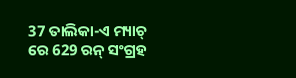37 ତାଲିକା-ଏ ମ୍ୟାଚ୍ ରେ 629 ରନ୍ ସଂଗ୍ରହ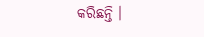କରିଛନ୍ତି ।